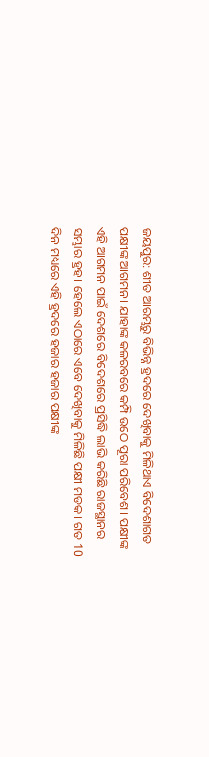ଜୟପୁର: ଶୀତ ଆରମ୍ଭରୁ ବିଭିନ୍ନ ହ୍ରଦରେ ଦେଖିବାକୁ ମିଳିଥାଏ ବିଦେଶାଗତ ପକ୍ଷୀଙ୍କ ଆଗମନ। ଯାହାଙ୍କ କଳରବରେ କମ୍ପି ଉଠେ ପୂରା ପରିବେଶ। ପକ୍ଷୀଙ୍କ ଏହି ଆଗମନ ପାଇଁ ଦେଶରେ ବିଦେଶରେ ପ୍ରସିଦ୍ଧି ଲାଭି କରିଛି ରାଜସ୍ଥାନର ସମ୍ଭାର ହ୍ରହ। ହେଲେ ଏଠାରେ ଏବେ ଦେଖିବାକୁ ମିଳିଛି ପକ୍ଷୀ ମଡକ। ଗତ 10 ଦିନ ମଧ୍ୟରେ ଏହି ହ୍ରଦରେ ହଜାର ହଜାର ପକ୍ଷୀଙ୍କ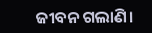ଜୀବନ ଗଲାଣି।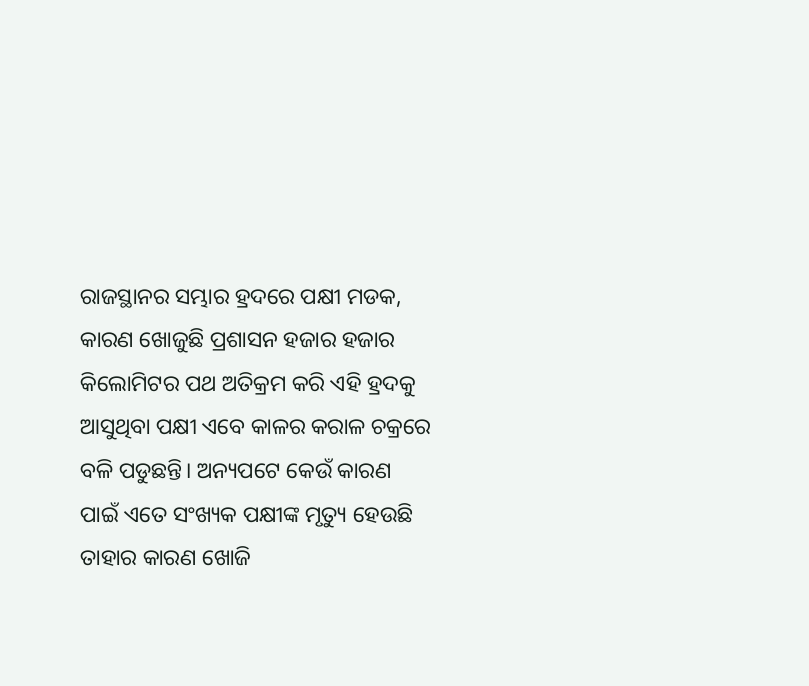ରାଜସ୍ଥାନର ସମ୍ଭାର ହ୍ରଦରେ ପକ୍ଷୀ ମଡକ, କାରଣ ଖୋଜୁଛି ପ୍ରଶାସନ ହଜାର ହଜାର କିଲୋମିଟର ପଥ ଅତିକ୍ରମ କରି ଏହି ହ୍ରଦକୁ ଆସୁଥିବା ପକ୍ଷୀ ଏବେ କାଳର କରାଳ ଚକ୍ରରେ ବଳି ପଡୁଛନ୍ତି। ଅନ୍ୟପଟେ କେଉଁ କାରଣ ପାଇଁ ଏତେ ସଂଖ୍ୟକ ପକ୍ଷୀଙ୍କ ମୃତ୍ୟୁ ହେଉଛି ତାହାର କାରଣ ଖୋଜି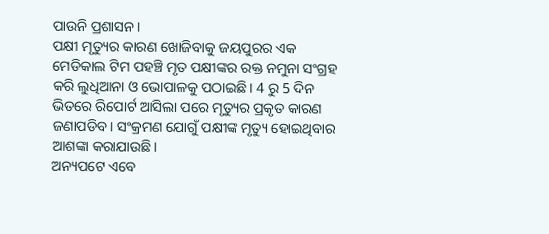ପାଉନି ପ୍ରଶାସନ।
ପକ୍ଷୀ ମୃତ୍ୟୁର କାରଣ ଖୋଜିବାକୁ ଜୟପୁରର ଏକ ମେଡିକାଲ ଟିମ ପହଞ୍ଚି ମୃତ ପକ୍ଷୀଙ୍କର ରକ୍ତ ନମୁନା ସଂଗ୍ରହ କରି ଲୁଧିଆନା ଓ ଭୋପାଳକୁ ପଠାଇଛି। 4 ରୁ 5 ଦିନ ଭିତରେ ରିପୋର୍ଟ ଆସିଲା ପରେ ମୃତ୍ୟୁର ପ୍ରକୃତ କାରଣ ଜଣାପଡିବ। ସଂକ୍ରମଣ ଯୋଗୁଁ ପକ୍ଷୀଙ୍କ ମୃତ୍ୟୁ ହୋଇଥିବାର ଆଶଙ୍କା କରାଯାଉଛି।
ଅନ୍ୟପଟେ ଏବେ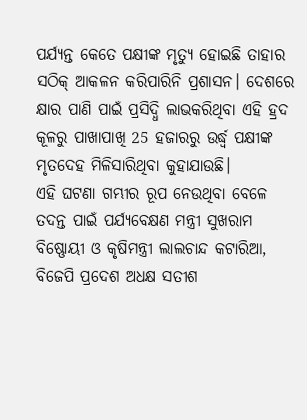ପର୍ଯ୍ୟନ୍ତ କେତେ ପକ୍ଷୀଙ୍କ ମୃତ୍ୟୁ ହୋଇଛି ତାହାର ସଠିକ୍ ଆକଳନ କରିପାରିନି ପ୍ରଶାସନ। ଦେଶରେ କ୍ଷାର ପାଣି ପାଇଁ ପ୍ରସିଦ୍ଧି ଲାଭକରିଥିବା ଏହି ହ୍ରଦ କୂଳରୁ ପାଖାପାଖି 25 ହଜାରରୁ ଉର୍ଦ୍ଧ୍ବ ପକ୍ଷୀଙ୍କ ମୃତଦେହ ମିଳିସାରିଥିବା କୁହାଯାଉଛି।
ଏହି ଘଟଣା ଗମ୍ଭୀର ରୂପ ନେଉଥିବା ବେଳେ ତଦନ୍ତ ପାଇଁ ପର୍ଯ୍ୟବେକ୍ଷଣ ମନ୍ତ୍ରୀ ସୁଖରାମ ବିଷ୍ଣୋୟୀ ଓ କୃଷିମନ୍ତ୍ରୀ ଲାଲଚାନ୍ଦ କଟାରିଆ, ବିଜେପି ପ୍ରଦେଶ ଅଧକ୍ଷ ସତୀଶ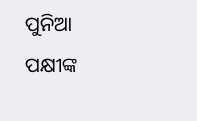ପୁନିଆ ପକ୍ଷୀଙ୍କ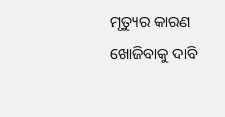ମୃତ୍ୟୁର କାରଣ ଖୋଜିବାକୁ ଦାବି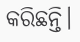କରିଛନ୍ତି।